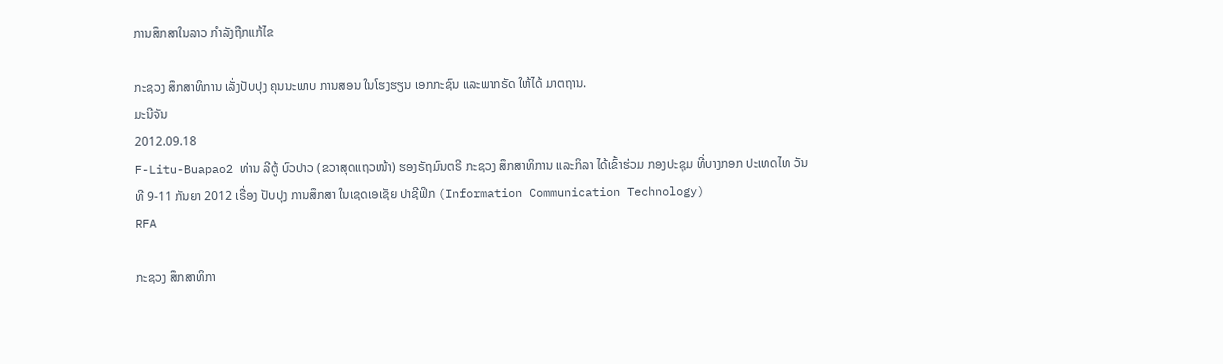ການສຶກສາໃນລາວ ກໍາລັງຖືກແກ້ໄຂ

ກະຊວງ ສຶກສາທິການ ເລັ່ງປັບປຸງ ຄຸນນະພາບ ການສອນ ໃນໂຮງຮຽນ ເອກກະຊົນ ແລະພາກຣັດ ໃຫ້ໄດ້ ມາຕຖານ.
ມະນີຈັນ
2012.09.18
F-Litu-Buapao2 ທ່ານ ລີຕູ້ ບົວປາວ (ຂວາສຸດແຖວໜ້າ) ຮອງຣັຖມົນຕຣີ ກະຊວງ ສຶກສາທິການ ແລະກິລາ ໄດ້ເຂົ້າຮ່ວມ ກອງປະຊຸມ ທີ່ບາງກອກ ປະເທດໄທ ວັນທີ 9-11 ກັນຍາ 2012 ເຣື່ອງ ປັບປຸງ ການສຶກສາ ໃນເຊດເອເຊັຍ ປາຊີຟິກ (Information Communication Technology)
RFA

ກະຊວງ ສຶກສາທິກາ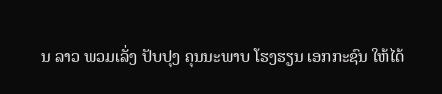ນ ລາວ ພວມເລັ່ງ ປັບປຸງ ຄຸນນະພາບ ໂຮງຮຽນ ເອກກະຊົນ ໃຫ້ໄດ້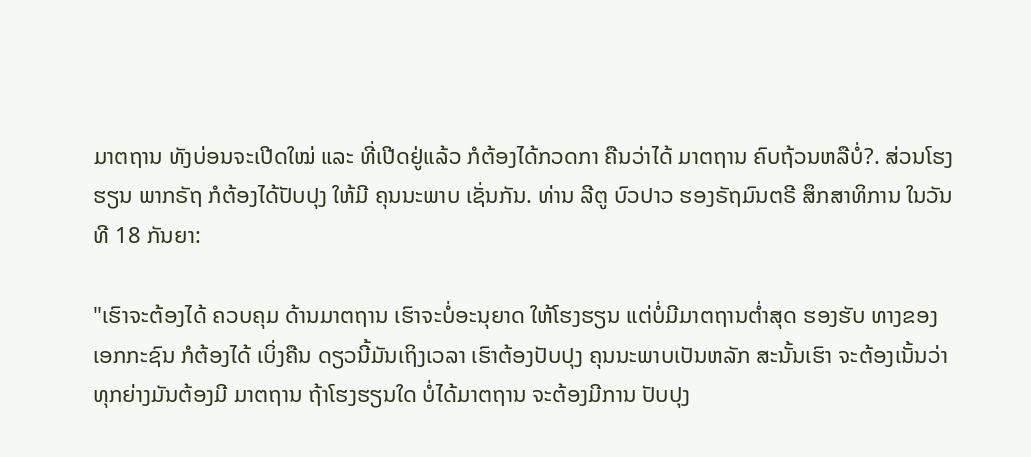ມາຕຖານ ທັງບ່ອນຈະເປີດໃໝ່ ແລະ ທີ່ເປີດຢູ່ແລ້ວ ກໍຕ້ອງໄດ້ກວດກາ ຄືນວ່າໄດ້ ມາຕຖານ ຄົບຖ້ວນຫລືບໍ່?. ສ່ວນໂຮງຮຽນ ພາກຣັຖ ກໍຕ້ອງໄດ້ປັບປຸງ ໃຫ້ມີ ຄຸນນະພາບ ເຊັ່ນກັນ. ທ່ານ ລີຕູ ບົວປາວ ຮອງຣັຖມົນຕຣີ ສຶກສາທິການ ໃນວັນທີ 18 ກັນຍາ:

"ເຮົາຈະຕ້ອງໄດ້ ຄວບຄຸມ ດ້ານມາຕຖານ ເຮົາຈະບໍ່ອະນຸຍາດ ໃຫ້ໂຮງຮຽນ ແຕ່ບໍ່ມີມາຕຖານຕໍ່າສຸດ ຮອງຮັບ ທາງຂອງເອກກະຊົນ ກໍຕ້ອງໄດ້ ເບິ່ງຄືນ ດຽວນີ້ມັນເຖິງເວລາ ເຮົາຕ້ອງປັບປຸງ ຄຸນນະພາບເປັນຫລັກ ສະນັ້ນເຮົາ ຈະຕ້ອງເນັ້ນວ່າ ທຸກຍ່າງມັນຕ້ອງມີ ມາຕຖານ ຖ້າໂຮງຮຽນໃດ ບໍ່ໄດ້ມາຕຖານ ຈະຕ້ອງມີການ ປັບປຸງ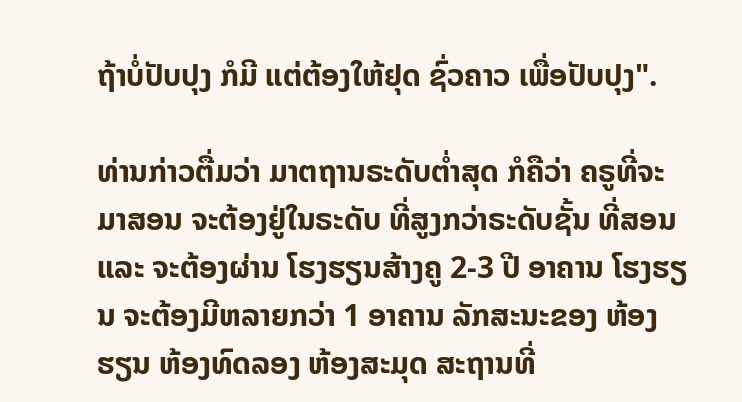ຖ້າບໍ່ປັບປຸງ ກໍມີ ແຕ່ຕ້ອງໃຫ້ຢຸດ ຊົ່ວຄາວ ເພື່ອປັບປຸງ".

ທ່ານກ່າວຕື່ມວ່າ ມາຕຖານຣະດັບຕໍ່າສຸດ ກໍຄືວ່າ ຄຣູທີ່ຈະມາສອນ ຈະຕ້ອງຢູ່ໃນຣະດັບ ທີ່ສູງກວ່າຣະດັບຊັ້ນ ທີ່ສອນ ແລະ ຈະຕ້ອງຜ່ານ ໂຮງຮຽນສ້າງຄູ 2-3 ປີ ອາຄານ ໂຮງຮຽນ ຈະຕ້ອງມີຫລາຍກວ່າ 1 ອາຄານ ລັກສະນະຂອງ ຫ້ອງຮຽນ ຫ້ອງທົດລອງ ຫ້ອງສະມຸດ ສະຖານທີ່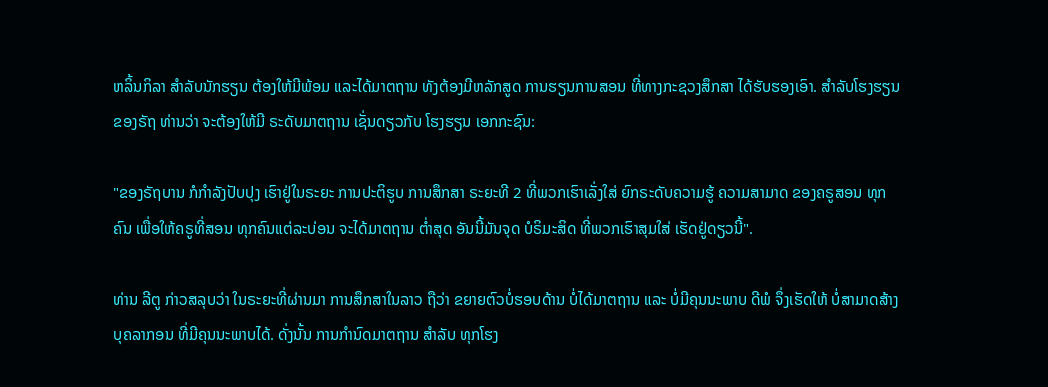ຫລິ້ນກິລາ ສໍາລັບນັກຮຽນ ຕ້ອງໃຫ້ມີພ້ອມ ແລະໄດ້ມາຕຖານ ທັງຕ້ອງມີຫລັກສູດ ການຮຽນການສອນ ທີ່ທາງກະຊວງສຶກສາ ໄດ້ຮັບຮອງເອົາ. ສໍາລັບໂຮງຮຽນ ຂອງຣັຖ ທ່ານວ່າ ຈະຕ້ອງໃຫ້ມີ ຣະດັບມາຕຖານ ເຊັ່ນດຽວກັບ ໂຮງຮຽນ ເອກກະຊົນ:

"ຂອງຣັຖບານ ກໍກໍາລັງປັບປຸງ ເຮົາຢູ່ໃນຣະຍະ ການປະຕິຮູບ ການສຶກສາ ຣະຍະທີ 2 ທີ່ພວກເຮົາເລັ່ງໃສ່ ຍົກຣະດັບຄວາມຮູ້ ຄວາມສາມາດ ຂອງຄຣູສອນ ທຸກຄົນ ເພື່ອໃຫ້ຄຣູທີ່ສອນ ທຸກຄົນແຕ່ລະບ່ອນ ຈະໄດ້ມາຕຖານ ຕໍ່າສຸດ ອັນນີ້ມັນຈຸດ ບໍຣິມະສິດ ທີ່ພວກເຮົາສຸມໃສ່ ເຮັດຢູ່ດຽວນີ້".

ທ່ານ ລີຕູ ກ່າວສລຸບວ່າ ໃນຣະຍະທີ່ຜ່ານມາ ການສຶກສາໃນລາວ ຖືວ່າ ຂຍາຍຕົວບໍ່ຮອບດ້ານ ບໍ່ໄດ້ມາຕຖານ ແລະ ບໍ່ມີຄຸນນະພາບ ດີພໍ ຈຶ່ງເຮັດໃຫ້ ບໍ່ສາມາດສ້າງ ບຸຄລາກອນ ທີ່ມີຄຸນນະພາບໄດ້. ດັ່ງນັ້ນ ການກໍານົດມາຕຖານ ສໍາລັບ ທຸກໂຮງ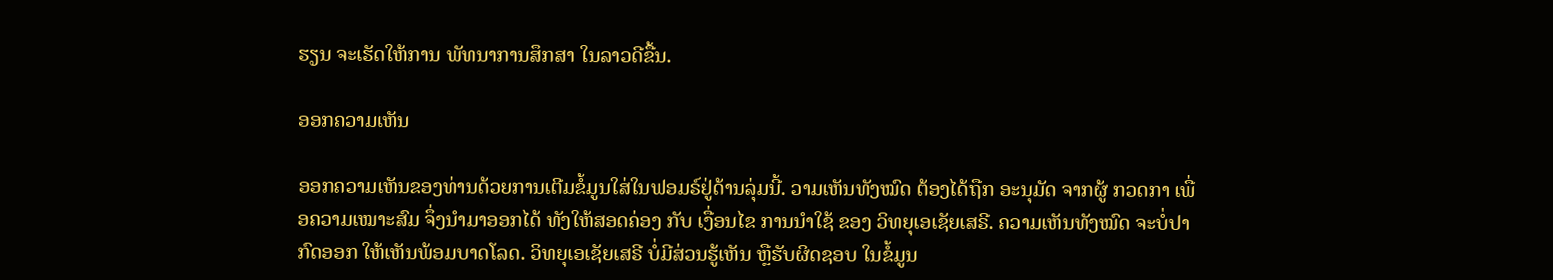ຮຽນ ຈະເຮັດໃຫ້ການ ພັທນາການສຶກສາ ໃນລາວດີຂື້ນ.

ອອກຄວາມເຫັນ

ອອກຄວາມເຫັນຂອງທ່ານດ້ວຍການເຕີມຂໍ້ມູນໃສ່ໃນຟອມຣ໌ຢູ່ດ້ານລຸ່ມນີ້. ວາມເຫັນທັງໝົດ ຕ້ອງໄດ້ຖືກ ອະນຸມັດ ຈາກຜູ້ ກວດກາ ເພື່ອຄວາມເໝາະສົມ ຈຶ່ງນໍາມາອອກໄດ້ ທັງໃຫ້ສອດຄ່ອງ ກັບ ເງື່ອນໄຂ ການນຳໃຊ້ ຂອງ ວິທຍຸເອເຊັຍເສຣີ. ຄວາມເຫັນທັງໝົດ ຈະບໍ່ປາກົດອອກ ໃຫ້ເຫັນພ້ອມບາດໂລດ. ວິທຍຸເອເຊັຍເສຣີ ບໍ່ມີສ່ວນຮູ້ເຫັນ ຫຼືຮັບຜິດຊອບ ໃນຂໍ້ມູນ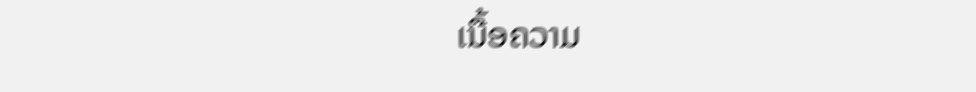ເນື້ອຄວາມ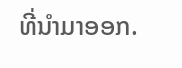ທີ່ນໍາມາອອກ.